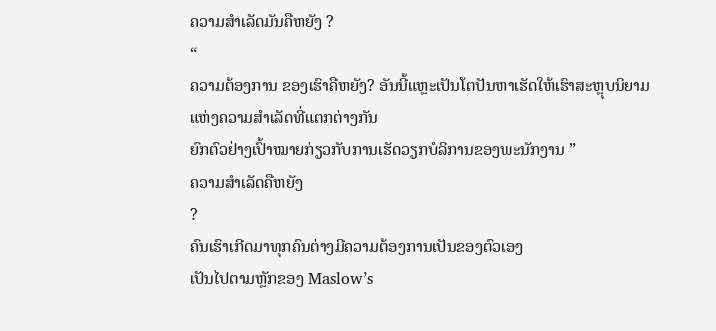ຄວາມສຳເລັດມັນຄືຫຍັງ ?
“
ຄວາມຕ້ອງການ ຂອງເຮົາຄືຫຍັງ? ອັນນີ້ແຫຼະເປັນໂຕປັນຫາເຮັດໃຫ້ເຮົາສະຫຼຸບນິຍາມແຫ່ງຄວາມສຳເລັດທີ່ແຕກຕ່າງກັນ
ຍົກຕົວຢ່າງເປົ້າໝາຍກ່ຽວກັບການເຮັດວຽກບໍລິການຂອງພະນັກງານ ”
ຄວາມສຳເລັດຄືຫຍັງ
?
ຄົນເຮົາເກີດມາທຸກຄົນຕ່າງມີຄວາມຕ້ອງການເປັນຂອງຕົວເອງ
ເປັນໄປຕາມຫຼັກຂອງ Maslow’s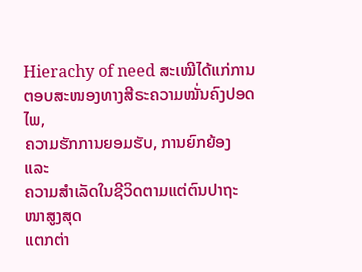Hierachy of need ສະເໝີໄດ້ແກ່ການຕອບສະໜອງທາງສີຣະຄວາມໝັ່ນຄົງປອດໄພ,
ຄວາມຮັກການຍອມຮັບ, ການຍົກຍ້ອງ ແລະ
ຄວາມສຳເລັດໃນຊີວິດຕາມແຕ່ຕົນປາຖະໜາສູງສຸດ
ແຕກຕ່າ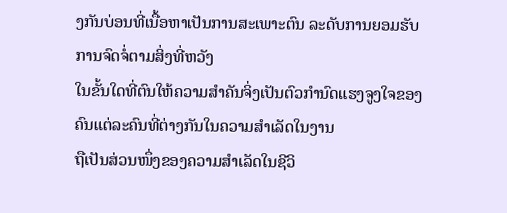ງກັນບ່ອນທີ່ເນື້ອຫາເປັນການສະເພາະຕົນ ລະດັບການຍອມຮັບ ການຈົດຈໍ່ຕາມສິ່ງທີ່ຫວັງ
ໃນຂັ້ນໃດທີ່ຕົນໃຫ້ຄວາມສຳຄັນຈິ່ງເປັນຕົວກຳນົດແຮງຈູງໃຈຂອງຄົນແຕ່ລະຄົນທີ່ຕ່າງກັນໃນຄວາມສຳເລັດໃນງານ
ຖືເປັນສ່ວນໜຶ່ງຂອງຄວາມສຳເລັດໃນຊີວິ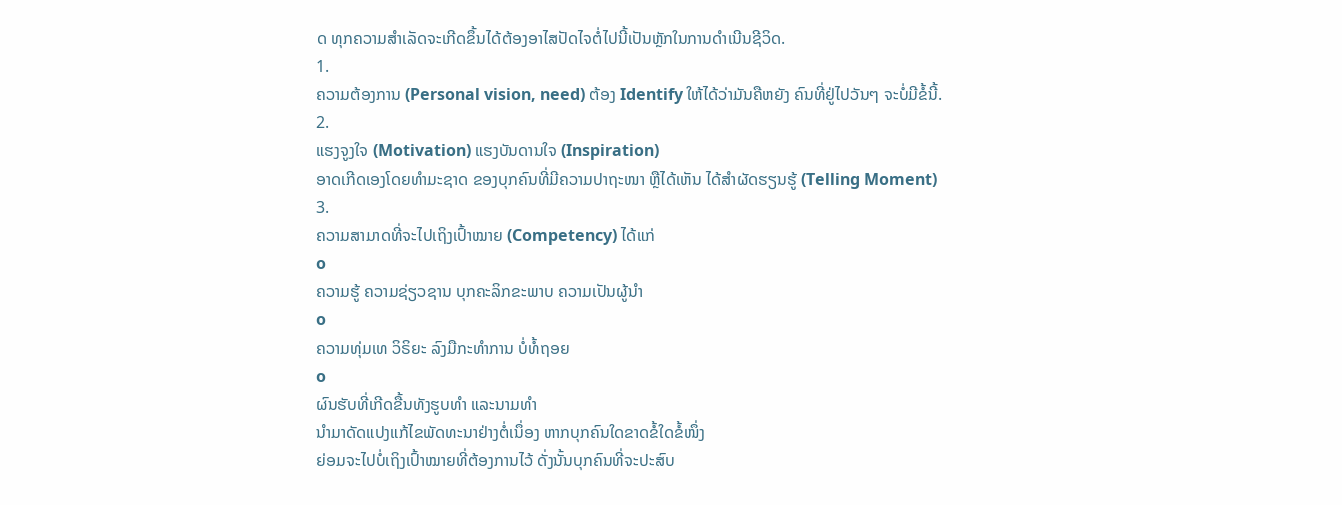ດ ທຸກຄວາມສຳເລັດຈະເກີດຂຶ້ນໄດ້ຕ້ອງອາໄສປັດໄຈຕໍ່ໄປນີ້ເປັນຫຼັກໃນການດຳເນີນຊີວິດ.
1.
ຄວາມຕ້ອງການ (Personal vision, need) ຕ້ອງ Identify ໃຫ້ໄດ້ວ່າມັນຄືຫຍັງ ຄົນທີ່ຢູ່ໄປວັນໆ ຈະບໍ່ມີຂໍ້ນີ້.
2.
ແຮງຈູງໃຈ (Motivation) ແຮງບັນດານໃຈ (Inspiration)
ອາດເກີດເອງໂດຍທໍາມະຊາດ ຂອງບຸກຄົນທີ່ມີຄວາມປາຖະໜາ ຫຼືໄດ້ເຫັນ ໄດ້ສຳຜັດຮຽນຮູ້ (Telling Moment)
3.
ຄວາມສາມາດທີ່ຈະໄປເຖິງເປົ້າໝາຍ (Competency) ໄດ້ແກ່
o
ຄວາມຮູ້ ຄວາມຊ່ຽວຊານ ບຸກຄະລິກຂະພາບ ຄວາມເປັນຜູ້ນຳ
o
ຄວາມທຸ່ມເທ ວິຣິຍະ ລົງມືກະທຳການ ບໍ່ທໍ້ຖອຍ
o
ຜົນຮັບທີ່ເກີດຂື້ນທັງຮູບທຳ ແລະນາມທຳ
ນຳມາດັດແປງແກ້ໄຂພັດທະນາຢ່າງຕໍ່ເນຶ່ອງ ຫາກບຸກຄົນໃດຂາດຂໍ້ໃດຂໍ້ໜຶ່ງ
ຍ່ອມຈະໄປບໍ່ເຖິງເປົ້າໝາຍທີ່ຕ້ອງການໄວ້ ດັ່ງນັ້ນບຸກຄົນທີ່ຈະປະສົບ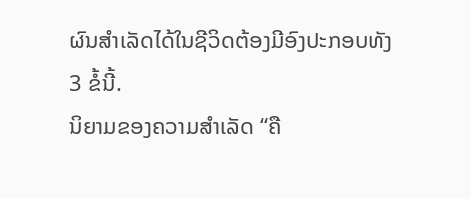ຜົນສຳເລັດໄດ້ໃນຊີວິດຕ້ອງມີອົງປະກອບທັງ
3 ຂໍ້ນີ້.
ນິຍາມຂອງຄວາມສຳເລັດ “ຄື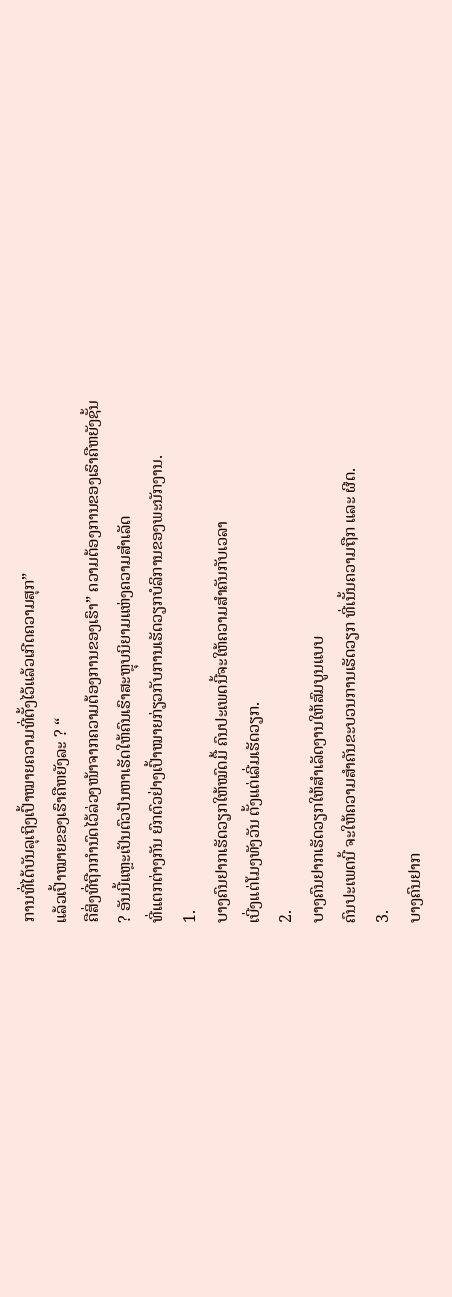ການທີ່ໄດ້ບັນລຸເຖິງເປົ້າໝາຍຄວາມທີ່ຕັ້ງໄວ້ແລ້ວເກີດຄວາມສຸກ”
ແລ້ວເປົ້າໝາຍຂອງເຮົາຄືຫຍັງລະ ? “
ຄືສິ່ງທີ່ຖືກກໍານົດໄວ້ລ່ວງໜ້າຈາກຄວາມຕ້ອງການຂອງເຮົາ” ຄວາມຕ້ອງການຂອງເຮົາຄືຫຍັງຊັ້ນ
? ອັນນີ້ແຫຼະເປັນຕົວປັນຫາເຮັດໃຫ້ຄົນເຮົາສະຫຼຸບນິຍາມແຫ່ງຄວາມສຳເລັດ
ທີ່ແຕກຕ່າງກັນ ຍົກຕົວຢ່າງເປົ້າໝາຍກ່ຽວກັບການເຮັດວຽກບໍລິການຂອງພະນັກງານ.
1.
ບາງຄົນຢາກເຮັດວຽກໃຫ້ໝົດມື້ ຄົນປະເພດນີ້ຈະໃຫ້ຄວາມສຳຄັນກັບເວລາ
ເບີ່ງແຕ່ໂມງທັງວັນ ຕັ້ງແຕ່ເລີ່ມເຮັດວຽກ.
2.
ບາງຄົນຢາກເຮັດວຽກໃຫ້ສຳເລັດງານໃຫ້ສົມບູນແບບ
ຄົນປະເພດນີ້ ຈະໃຫ້ຄວາມສຳຄັນຂະບວນການເຮັດວຽກ ທີ່ເນັ້ນຄວາມຖືກ ແລະ ຜີດ.
3.
ບາງຄົນຢາກ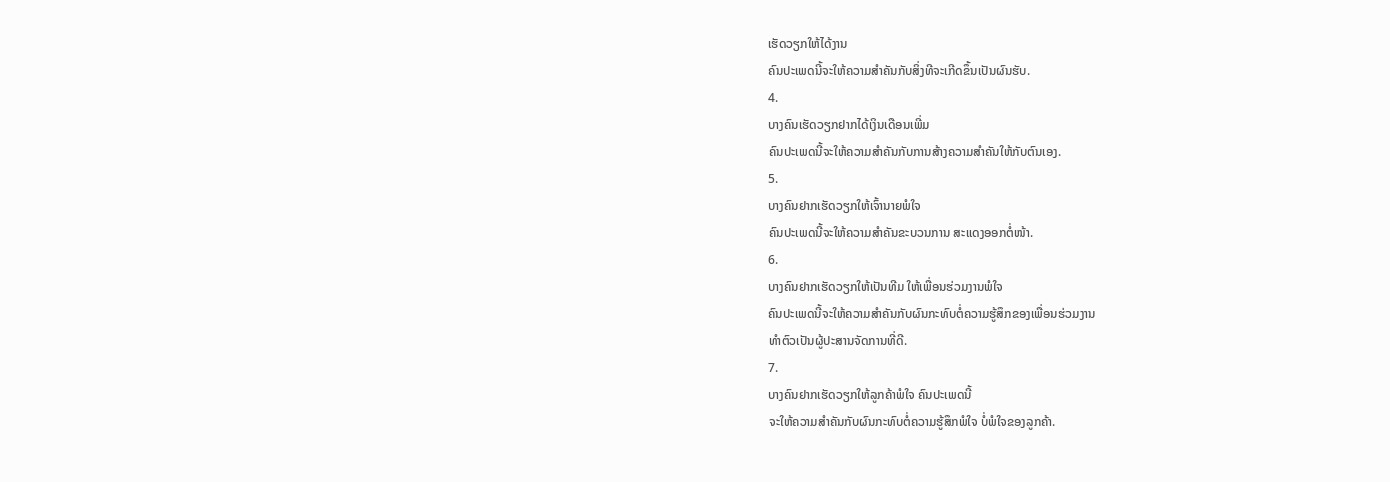ເຮັດວຽກໃຫ້ໄດ້ງານ
ຄົນປະເພດນີ້ຈະໃຫ້ຄວາມສຳຄັນກັບສິ່ງທີຈະເກີດຂຶ້ນເປັນຜົນຮັບ.
4.
ບາງຄົນເຮັດວຽກຢາກໄດ້ເງິນເດືອນເພີ່ມ
ຄົນປະເພດນີ້ຈະໃຫ້ຄວາມສຳຄັນກັບການສ້າງຄວາມສຳຄັນໃຫ້ກັບຕົນເອງ.
5.
ບາງຄົນຢາກເຮັດວຽກໃຫ້ເຈົ້ານາຍພໍໃຈ
ຄົນປະເພດນີ້ຈະໃຫ້ຄວາມສຳຄັນຂະບວນການ ສະແດງອອກຕໍ່ໜ້າ.
6.
ບາງຄົນຢາກເຮັດວຽກໃຫ້ເປັນທີມ ໃຫ້ເພື່ອນຮ່ວມງານພໍໃຈ
ຄົນປະເພດນີ້ຈະໃຫ້ຄວາມສຳຄັນກັບຜົນກະທົບຕໍ່ຄວາມຮູ້ສຶກຂອງເພື່ອນຮ່ວມງານ
ທຳຕົວເປັນຜູ້ປະສານຈັດການທີ່ດີ.
7.
ບາງຄົນຢາກເຮັດວຽກໃຫ້ລູກຄ້າພໍໃຈ ຄົນປະເພດນີ້
ຈະໃຫ້ຄວາມສຳຄັນກັບຜົນກະທົບຕໍ່ຄວາມຮູ້ສຶກພໍໃຈ ບໍ່ພໍໃຈຂອງລູກຄ້າ.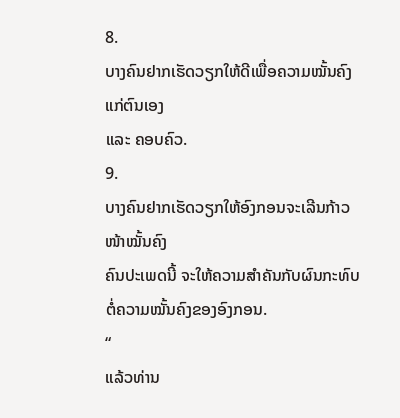8.
ບາງຄົນຢາກເຮັດວຽກໃຫ້ດີເພື່ອຄວາມໝັ້ນຄົງແກ່ຕົນເອງ
ແລະ ຄອບຄົວ.
9.
ບາງຄົນຢາກເຮັດວຽກໃຫ້ອົງກອນຈະເລີນກ້າວໜ້າໝັ້ນຄົງ
ຄົນປະເພດນີ້ ຈະໃຫ້ຄວາມສຳຄັນກັບຜົນກະທົບຕໍ່ຄວາມໝັ້ນຄົງຂອງອົງກອນ.
“
ແລ້ວທ່ານ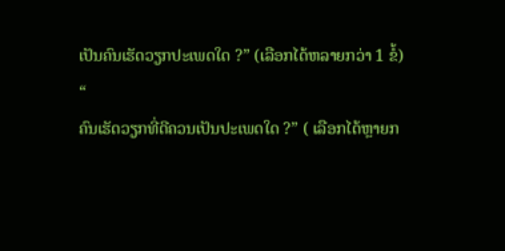ເປັນຄົນເຮັດວຽກປະເພດໃດ ?” (ເລືອກໄດ້ຫລາຍກວ່າ 1 ຂໍ້)
“
ຄົນເຮັດວຽກທີ່ດີຄວນເປັນປະເພດໃດ ?” ( ເລືອກໄດ້ຫຼາຍກ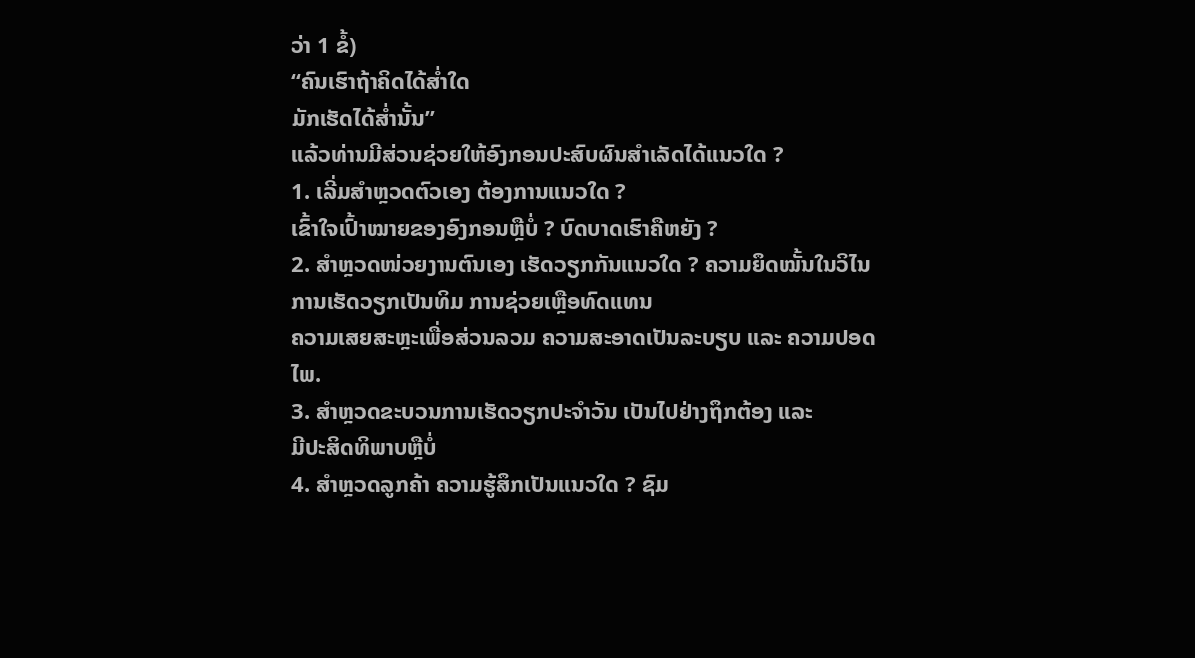ວ່າ 1 ຂໍ້)
“ຄົນເຮົາຖ້າຄິດໄດ້ສ່ຳໃດ
ມັກເຮັດໄດ້ສ່ຳນັ້ນ”
ແລ້ວທ່ານມີສ່ວນຊ່ວຍໃຫ້ອົງກອນປະສົບຜົນສຳເລັດໄດ້ແນວໃດ ?
1. ເລີ່ມສຳຫຼວດຕົວເອງ ຕ້ອງການແນວໃດ ?
ເຂົ້າໃຈເປົ້າໝາຍຂອງອົງກອນຫຼືບໍ່ ? ບົດບາດເຮົາຄືຫຍັງ ?
2. ສຳຫຼວດໜ່ວຍງານຕົນເອງ ເຮັດວຽກກັນແນວໃດ ? ຄວາມຍຶດໝັ້ນໃນວິໄນ ການເຮັດວຽກເປັນທິມ ການຊ່ວຍເຫຼືອທົດແທນ
ຄວາມເສຍສະຫຼະເພື່ອສ່ວນລວມ ຄວາມສະອາດເປັນລະບຽບ ແລະ ຄວາມປອດໄພ.
3. ສຳຫຼວດຂະບວນການເຮັດວຽກປະຈຳວັນ ເປັນໄປຢ່າງຖຶກຕ້ອງ ແລະ
ມີປະສິດທິພາບຫຼືບໍ່
4. ສຳຫຼວດລູກຄ້າ ຄວາມຮູ້ສຶກເປັນແນວໃດ ? ຊົມ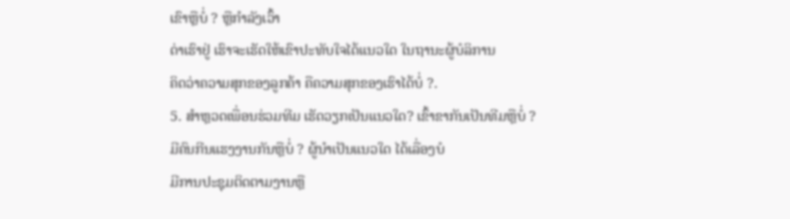ເຂົາຫຼືບໍ່ ? ຫຼືກໍາລັງເວົ້າ
ດ່າເຮົາຢູ່ ເຮົາຈະເຮັດໃຫ້ເຂົາປະທັບໃຈໄດ້ແນວໃດ ໃນຖານະຜູ້ບໍລິການ
ຄິດວ່າຄວາມສຸກຂອງລູກຄ້າ ຄືຄວາມສຸກຂອງເຮົາໄດ້ບໍ່ ?.
5. ສຳຫຼວດເພື່ອນຮ່ວມທີມ ເຮັດວຽກເປັນແນວໃດ? ເຂົ້າຂາກັນເປັນທີມຫຼືບໍ່ ?
ມີຄົນກີນແຮງງານກັນຫຼືບໍ່ ? ຜູ້ນຳເປັນແນວໃດ ໄດ້ເລື່ອງບໍ
ມີການປະຊຸມຕິດຕາມງານຫຼື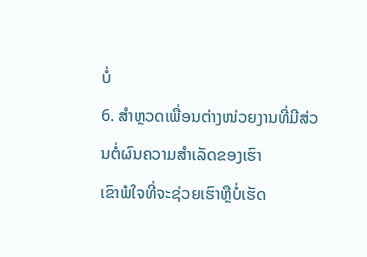ບໍ່
6. ສຳຫຼວດເພື່ອນຕ່າງໜ່ວຍງານທີ່ມີສ່ວນຕໍ່ຜົນຄວາມສຳເລັດຂອງເຮົາ
ເຂົາພໍໃຈທີ່ຈະຊ່ວຍເຮົາຫຼືບໍ່ເຮັດ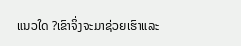ແນວໃດ ?ເຂົາຈິ່ງຈະມາຊ່ວຍເຮົາແລະ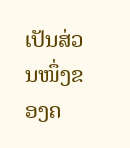ເປັນສ່ວນໜຶ່ງຂອງຄ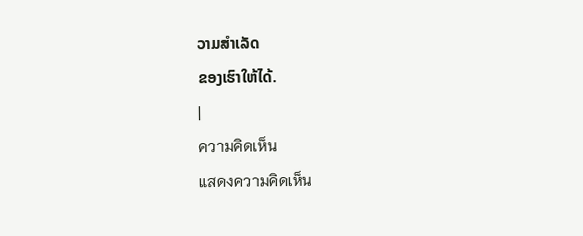ວາມສຳເລັດ
ຂອງເຮົາໃຫ້ໄດ້.
|
ความคิดเห็น
แสดงความคิดเห็น